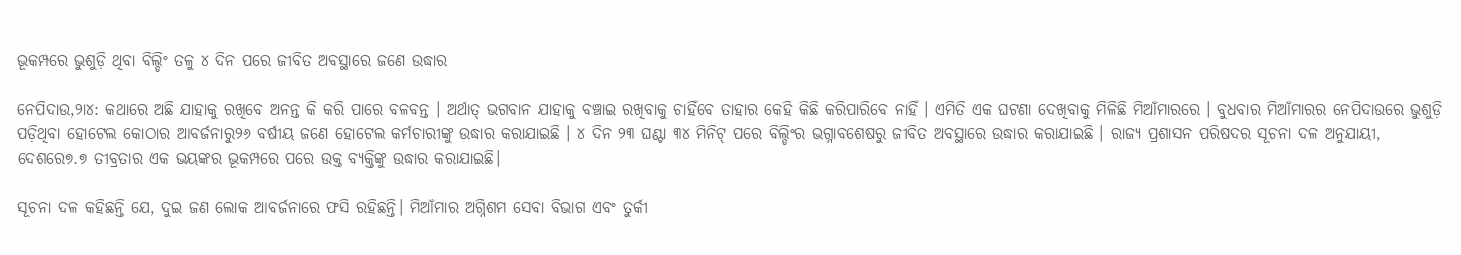ଭୂକମ୍ପରେ ଭୁଶୁଡ଼ି ଥିବା ବିଲ୍ଡିଂ ତଳୁ ୪ ଦିନ ପରେ ଜୀବିତ ଅବସ୍ଥାରେ ଜଣେ ଉଦ୍ଧାର

ନେପିଦାଉ,୨ା୪: କଥାରେ ଅଛି ଯାହାକୁ ରଖିବେ ଅନନ୍ତ କି କରି ପାରେ ବଳବନ୍ତ । ଅର୍ଥାତ୍ ଭଗବାନ ଯାହାକୁ ବଞ୍ଚାଇ ରଖିବାକୁ ଚାହିଁବେ ତାହାର କେହି କିଛି କରିପାରିବେ ନାହିଁ । ଏମିତି ଏକ ଘଟଣା ଦେଖିବାକୁ ମିଳିଛି ମିଆଁମାରରେ । ବୁଧବାର ମିଆଁମାରର ନେପିଦାଉରେ ଭୁଶୁଡ଼ି ପଡ଼ିଥିବା ହୋଟେଲ କୋଠାର ଆବର୍ଜନାରୁ୨୬ ବର୍ଷୀୟ ଜଣେ ହୋଟେଲ କର୍ମଚାରୀଙ୍କୁ ଉଦ୍ଧାର କରାଯାଇଛି । ୪ ଦିନ ୨୩ ଘଣ୍ଟା ୩୪ ମିନିଟ୍ ପରେ ବିଲ୍ଡିଂର ଭଗ୍ନାବଶେଷରୁ ଜୀବିତ ଅବସ୍ଥାରେ ଉଦ୍ଧାର କରାଯାଇଛି । ରାଜ୍ୟ ପ୍ରଶାସନ ପରିଷଦର ସୂଚନା ଦଳ ଅନୁଯାୟୀ, ଦେଶରେ୭.୭ ତୀବ୍ରତାର ଏକ ଭୟଙ୍କର ଭୂକମ୍ପରେ ପରେ ଉକ୍ତ ବ୍ୟକ୍ତିଙ୍କୁ ଉଦ୍ଧାର କରାଯାଇଛି।

ସୂଚନା ଦଳ କହିଛନ୍ତି ଯେ, ଦୁଇ ଜଣ ଲୋକ ଆବର୍ଜନାରେ ଫସି ରହିଛନ୍ତି। ମିଆଁମାର ଅଗ୍ନିଶମ ସେବା ବିଭାଗ ଏବଂ ତୁର୍କୀ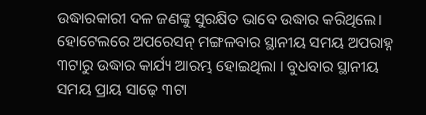ଉଦ୍ଧାରକାରୀ ଦଳ ଜଣଙ୍କୁ ସୁରକ୍ଷିତ ଭାବେ ଉଦ୍ଧାର କରିଥିଲେ। ହୋଟେଲରେ ଅପରେସନ୍ ମଙ୍ଗଳବାର ସ୍ଥାନୀୟ ସମୟ ଅପରାହ୍ନ ୩ଟାରୁ ଉଦ୍ଧାର କାର୍ଯ୍ୟ ଆରମ୍ଭ ହୋଇଥିଲା । ବୁଧବାର ସ୍ଥାନୀୟ ସମୟ ପ୍ରାୟ ସାଢ଼େ ୩ଟା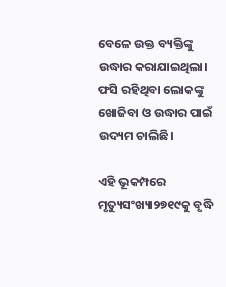ବେଳେ ଉକ୍ତ ବ୍ୟକ୍ତିଙ୍କୁ ଉଦ୍ଧାର କରାଯାଇଥିଲା। ଫସି ରହିଥିବା ଲୋକଙ୍କୁ ଖୋଜିବା ଓ ଉଦ୍ଧାର ପାଇଁ ଉଦ୍ୟମ ଚାଲିଛି।

ଏହି ଭୂକମ୍ପରେ ମୃତ୍ୟୁସଂଖ୍ୟା୨୭୧୯କୁ ବୃଦ୍ଧି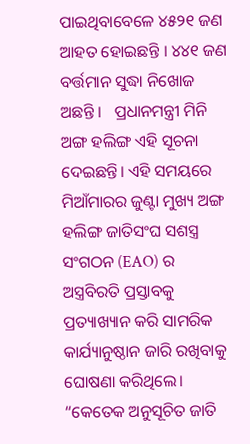ପାଇଥିବାବେଳେ ୪୫୨୧ ଜଣ ଆହତ ହୋଇଛନ୍ତି । ୪୪୧ ଜଣ ବର୍ତ୍ତମାନ ସୁଦ୍ଧା ନିଖୋଜ ଅଛନ୍ତି ।   ପ୍ରଧାନମନ୍ତ୍ରୀ ମିନି ଅଙ୍ଗ ହଲିଙ୍ଗ ଏହି ସୂଚନା ଦେଇଛନ୍ତି। ଏହି ସମୟରେ ମିଆଁମାରର ଜୁଣ୍ଟା ମୁଖ୍ୟ ଅଙ୍ଗ ହଲିଙ୍ଗ ଜାତିସଂଘ ସଶସ୍ତ୍ର ସଂଗଠନ (EAO) ର ଅସ୍ତ୍ରବିରତି ପ୍ରସ୍ତାବକୁ ପ୍ରତ୍ୟାଖ୍ୟାନ କରି ସାମରିକ କାର୍ଯ୍ୟାନୁଷ୍ଠାନ ଜାରି ରଖିବାକୁ ଘୋଷଣା କରିଥିଲେ। “କେତେକ ଅନୁସୂଚିତ ଜାତି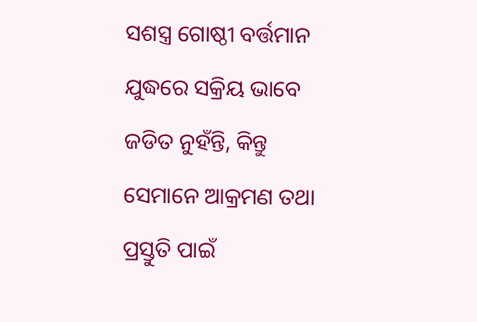ସଶସ୍ତ୍ର ଗୋଷ୍ଠୀ ବର୍ତ୍ତମାନ ଯୁଦ୍ଧରେ ସକ୍ରିୟ ଭାବେ ଜଡିତ ନୁହଁନ୍ତି, କିନ୍ତୁ ସେମାନେ ଆକ୍ରମଣ ତଥା ପ୍ରସ୍ତୁତି ପାଇଁ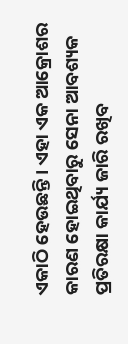ଏକାଠି ହେଉଛନ୍ତି। ଏହା ଏକ ଆକ୍ରୋଶର କାରଣ ହୋଇଥିବାରୁ ସେନା ଆବଶ୍ୟକ ପ୍ରତିରକ୍ଷା କାର୍ଯ୍ୟ ଜାରି ରଖିବ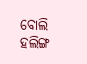ବୋଲି ହଲିଙ୍ଗ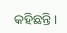କହିଛନ୍ତି।